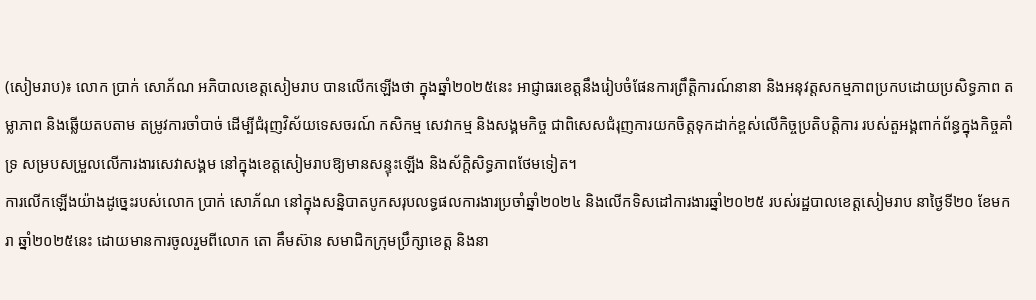(សៀមរាប)៖ លោក ប្រាក់ សោភ័ណ អភិបាលខេត្ដសៀមរាប បានលើកឡើងថា ក្នុងឆ្នាំ២០២៥នេះ អាជ្ញាធរខេត្តនឹងរៀបចំផែនការព្រឹត្តិការណ៍នានា និងអនុវត្តសកម្មភាពប្រកបដោយប្រសិទ្ធភាព តម្លាភាព និងឆ្លើយតបតាម តម្រូវការចាំបាច់ ដើម្បីជំរុញវិស័យទេសចរណ៍ កសិកម្ម សេវាកម្ម និងសង្គមកិច្ច ជាពិសេសជំរុញការយកចិត្តទុកដាក់ខ្ពស់លើកិច្ចប្រតិបត្តិការ របស់តួអង្គពាក់ព័ន្ធក្នុងកិច្ចគាំទ្រ សម្របសម្រួលលើការងារសេវាសង្គម នៅក្នុងខេត្តសៀមរាបឱ្យមានសន្ទុះឡើង និងស័ក្ដិសិទ្ធភាពថែមទៀត។
ការលើកឡើងយ៉ាងដូច្នេះរបស់លោក ប្រាក់ សោភ័ណ នៅក្នុងសន្និបាតបូកសរុបលទ្ធផលការងារប្រចាំឆ្នាំ២០២៤ និងលើកទិសដៅការងារឆ្នាំ២០២៥ របស់រដ្ឋបាលខេត្តសៀមរាប នាថ្ងៃទី២០ ខែមករា ឆ្នាំ២០២៥នេះ ដោយមានការចូលរួមពីលោក តោ គឹមស៊ាន សមាជិកក្រុមប្រឹក្សាខេត្ដ និងនា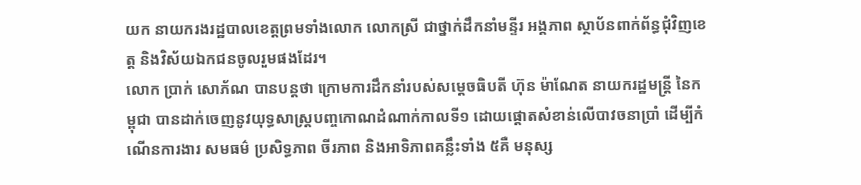យក នាយករងរដ្ឋបាលខេត្តព្រមទាំងលោក លោកស្រី ជាថ្នាក់ដឹកនាំមន្ទីរ អង្គភាព ស្ថាប័នពាក់ព័ន្ធជុំវិញខេត្ត និងវិស័យឯកជនចូលរួមផងដែរ។
លោក ប្រាក់ សោភ័ណ បានបន្តថា ក្រោមការដឹកនាំរបស់សម្តេចធិបតី ហ៊ុន ម៉ាណែត នាយករដ្ឋមន្រ្តី នៃកម្ពុជា បានដាក់ចេញនូវយុទ្ធសាស្ត្របញ្ចកោណដំណាក់កាលទី១ ដោយផ្តោតសំខាន់លើបាវចនាប្រាំ ដើម្បីកំណើនការងារ សមធម៌ ប្រសិទ្ធភាព ចីរភាព និងអាទិភាពគន្លឹះទាំង ៥គឺ មនុស្ស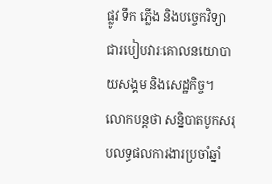ផ្លូវ ទឹក ភ្លើង និងបច្ចេកវិទ្យា ជារបៀបវារៈគោលនយោបាយសង្គម និងសេដ្ឋកិច្ច។
លោកបន្តថា សន្និបាតបូកសរុបលទ្ធផលការងារប្រចាំឆ្នាំ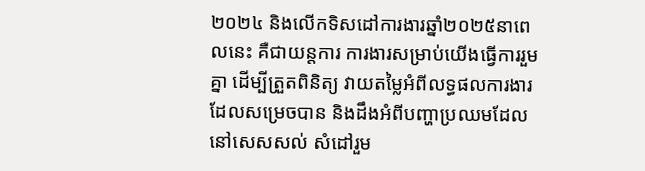២០២៤ និងលើកទិសដៅការងារឆ្នាំ២០២៥នាពេលនេះ គឺជាយន្តការ ការងារសម្រាប់យើងធ្វើការរួមគ្នា ដើម្បីត្រួតពិនិត្យ វាយតម្លៃអំពីលទ្ធផលការងារ ដែលសម្រេចបាន និងដឹងអំពីបញ្ហាប្រឈមដែលនៅសេសសល់ សំដៅរួម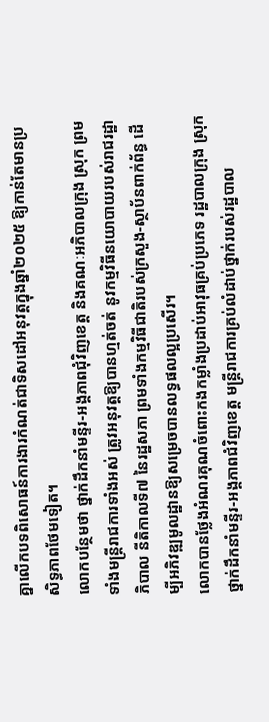គ្នាលើកបទពិសោធន៍ការងារកំណត់ជាទិសដៅអនុវត្តក្នុងឆ្នាំ២០២៥ ឱ្យកាន់តែមានប្រសិទ្ធភាពថែមទៀត។
លោកបន្ថែមថា ថ្នាក់ដឹកនាំមន្ទីរ-អង្គភាពជុំវិញខេត្ដ និងគណៈអភិបាលក្រុង ស្រុក ព្រមទាំងមន្ដ្រីរាជការទាំងអស់ ត្រូវអនុវត្ដឱ្យបានហ្មត់ចត់ នូវកម្មវិធីនយោបាយរបស់រាជរដ្ឋាភិបាល នីតិកាលទី៧ នៃរដ្ឋសភា ព្រមទាំងកម្មវិធីជាតិរបស់ក្រសួង-ស្ថាប័នពាក់ព័ន្ធ ដើម្បីអភិវឌ្ឍមូលដ្ឋានឱ្យសម្រេចបានលទ្ធផលល្អប្រសើរ។
លោកបានថ្លែងអំណរគុណចំពោះកងកម្លាំងប្រដាប់អាវុធគ្រប់ប្រភេទ រដ្ឋបាលក្រុង ស្រុក ថ្នាក់ដឹកនាំមន្ទីរ-អង្គភាពជំវិញខេត្ដ មន្ដ្រីរាជការគ្រប់លំដាប់ថ្នាក់របស់រដ្ឋបាល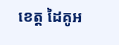ខេត្ដ ដៃគូអ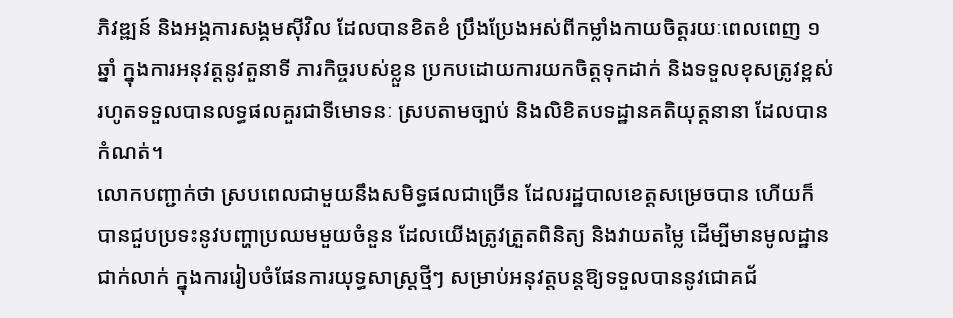ភិវឌ្ឍន៍ និងអង្គការសង្គមស៊ីវិល ដែលបានខិតខំ ប្រឹងប្រែងអស់ពីកម្លាំងកាយចិត្ដរយៈពេលពេញ ១ឆ្នាំ ក្នុងការអនុវត្ដនូវតួនាទី ភារកិច្ចរបស់ខ្លួន ប្រកបដោយការយកចិត្តទុកដាក់ និងទទួលខុសត្រូវខ្ពស់ រហូតទទួលបានលទ្ធផលគួរជាទីមោទនៈ ស្របតាមច្បាប់ និងលិខិតបទដ្ឋានគតិយុត្ដនានា ដែលបានកំណត់។
លោកបញ្ជាក់ថា ស្របពេលជាមួយនឹងសមិទ្ធផលជាច្រើន ដែលរដ្ឋបាលខេត្តសម្រេចបាន ហើយក៏បានជួបប្រទះនូវបញ្ហាប្រឈមមួយចំនួន ដែលយើងត្រូវត្រួតពិនិត្យ និងវាយតម្លៃ ដើម្បីមានមូលដ្ឋានជាក់លាក់ ក្នុងការរៀបចំផែនការយុទ្ធសាស្ដ្រថ្មីៗ សម្រាប់អនុវត្ដបន្ដឱ្យទទួលបាននូវជោគជ័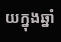យក្នុងឆ្នាំ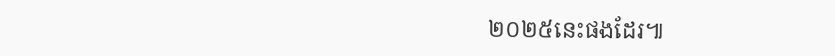២០២៥នេះផងដែរ៕